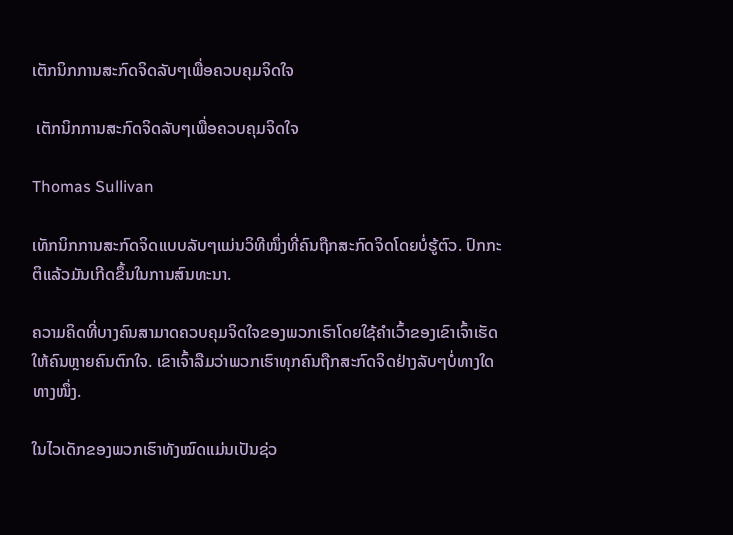ເຕັກນິກການສະກົດຈິດລັບໆເພື່ອຄວບຄຸມຈິດໃຈ

 ເຕັກນິກການສະກົດຈິດລັບໆເພື່ອຄວບຄຸມຈິດໃຈ

Thomas Sullivan

ເທັກນິກການສະກົດຈິດແບບລັບໆແມ່ນວິທີໜຶ່ງທີ່ຄົນຖືກສະກົດຈິດໂດຍບໍ່ຮູ້ຕົວ. ປົກກະຕິແລ້ວມັນເກີດຂຶ້ນໃນການສົນທະນາ.

ຄວາມຄິດທີ່ບາງຄົນສາມາດຄວບຄຸມຈິດໃຈຂອງພວກເຮົາໂດຍໃຊ້ຄໍາເວົ້າຂອງເຂົາເຈົ້າເຮັດໃຫ້ຄົນຫຼາຍຄົນຕົກໃຈ. ເຂົາເຈົ້າລືມວ່າພວກເຮົາທຸກຄົນຖືກສະກົດຈິດຢ່າງລັບໆບໍ່ທາງໃດທາງໜຶ່ງ.

ໃນໄວເດັກຂອງພວກເຮົາທັງໝົດແມ່ນເປັນຊ່ວ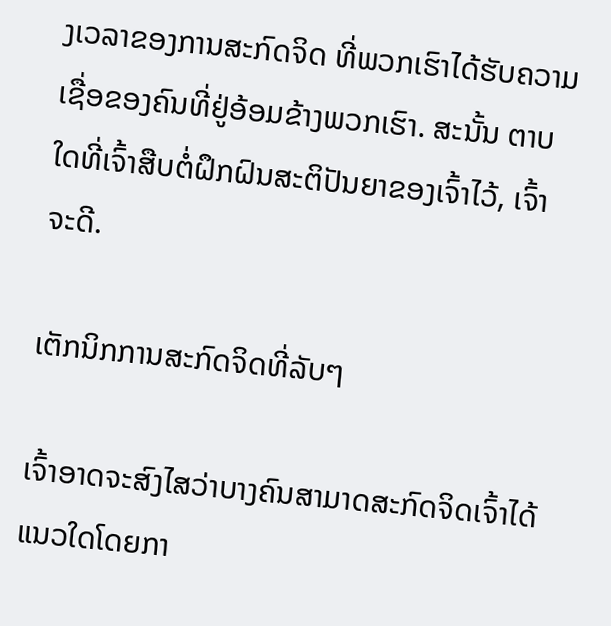ງເວລາຂອງການສະກົດຈິດ ທີ່ພວກເຮົາໄດ້ຮັບຄວາມເຊື່ອຂອງຄົນທີ່ຢູ່ອ້ອມຂ້າງພວກເຮົາ. ສະນັ້ນ ຕາບໃດທີ່ເຈົ້າສືບຕໍ່ຝຶກຝົນສະຕິປັນຍາຂອງເຈົ້າໄວ້, ເຈົ້າຈະດີ.

ເຕັກນິກການສະກົດຈິດທີ່ລັບໆ

ເຈົ້າອາດຈະສົງໄສວ່າບາງຄົນສາມາດສະກົດຈິດເຈົ້າໄດ້ແນວໃດໂດຍກາ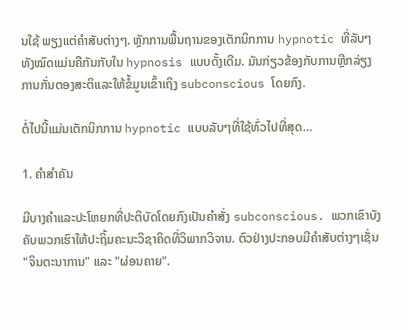ນໃຊ້ ພຽງແຕ່ຄໍາສັບຕ່າງໆ. ຫຼັກການພື້ນຖານຂອງເຕັກນິກການ hypnotic ທີ່ລັບໆທັງໝົດແມ່ນຄືກັນກັບໃນ hypnosis ແບບດັ້ງເດີມ. ມັນກ່ຽວຂ້ອງກັບການຫຼີກລ່ຽງການກັ່ນຕອງສະຕິແລະໃຫ້ຂໍ້ມູນເຂົ້າເຖິງ subconscious ໂດຍກົງ.

ຕໍ່ໄປນີ້ແມ່ນເຕັກນິກການ hypnotic ແບບລັບໆທີ່ໃຊ້ທົ່ວໄປທີ່ສຸດ…

1. ຄໍາສໍາຄັນ

ມີບາງຄໍາແລະປະໂຫຍກທີ່ປະຕິບັດໂດຍກົງເປັນຄໍາສັ່ງ subconscious. ພວກເຂົາບັງຄັບພວກເຮົາໃຫ້ປະຖິ້ມຄະນະວິຊາຄິດທີ່ວິພາກວິຈານ. ຕົວຢ່າງປະກອບມີຄໍາສັບຕ່າງໆເຊັ່ນ "ຈິນຕະນາການ" ແລະ "ຜ່ອນຄາຍ".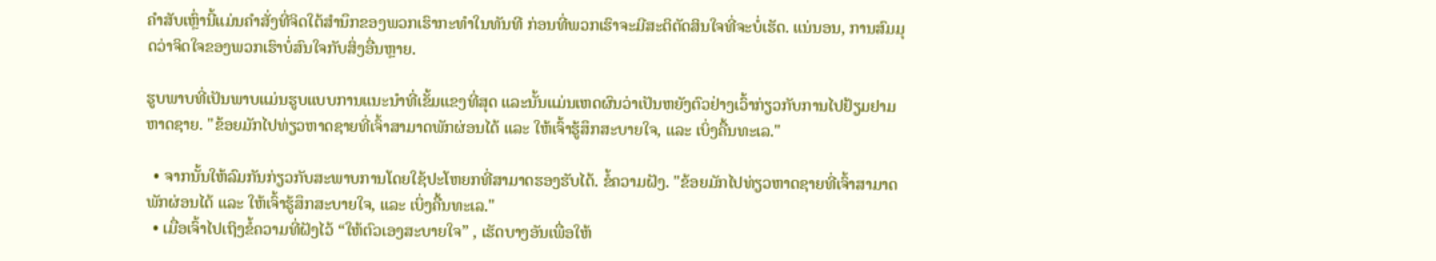ຄຳສັບເຫຼົ່ານີ້ແມ່ນຄຳສັ່ງທີ່ຈິດໃຕ້ສຳນຶກຂອງພວກເຮົາກະທຳໃນທັນທີ ກ່ອນທີ່ພວກເຮົາຈະມີສະຕິຕັດສິນໃຈທີ່ຈະບໍ່ເຮັດ. ແນ່ນອນ, ການສົມມຸດວ່າຈິດໃຈຂອງພວກເຮົາບໍ່ສົນໃຈກັບສິ່ງອື່ນຫຼາຍ.

ຮູບພາບທີ່ເປັນພາບແມ່ນຮູບແບບການແນະນໍາທີ່ເຂັ້ມແຂງທີ່ສຸດ ແລະນັ້ນແມ່ນເຫດຜົນວ່າເປັນຫຍັງຕົວຢ່າງເວົ້າກ່ຽວກັບການໄປຢ້ຽມຢາມຫາດຊາຍ. "ຂ້ອຍມັກໄປທ່ຽວຫາດຊາຍທີ່ເຈົ້າສາມາດພັກຜ່ອນໄດ້ ແລະ ໃຫ້ເຈົ້າຮູ້ສຶກສະບາຍໃຈ, ແລະ ເບິ່ງຄື້ນທະເລ."

  • ຈາກນັ້ນໃຫ້ລົມກັນກ່ຽວກັບສະພາບການໂດຍໃຊ້ປະໂຫຍກທີ່ສາມາດຮອງຮັບໄດ້. ຂໍ້ຄວາມຝັງ. "ຂ້ອຍມັກໄປທ່ຽວຫາດຊາຍທີ່ເຈົ້າສາມາດພັກຜ່ອນໄດ້ ແລະ ໃຫ້ເຈົ້າຮູ້ສຶກສະບາຍໃຈ, ແລະ ເບິ່ງຄື້ນທະເລ."
  • ເມື່ອເຈົ້າໄປເຖິງຂໍ້ຄວາມທີ່ຝັງໄວ້ “ໃຫ້ຕົວເອງສະບາຍໃຈ” , ເຮັດບາງອັນເພື່ອໃຫ້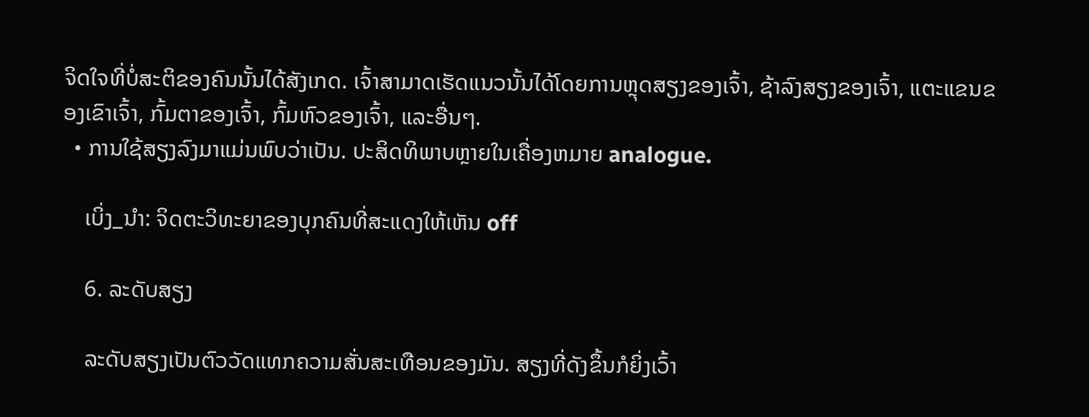ຈິດໃຈທີ່ບໍ່ສະຕິຂອງຄົນນັ້ນໄດ້ສັງເກດ. ເຈົ້າສາມາດເຮັດແນວນັ້ນໄດ້ໂດຍການຫຼຸດສຽງຂອງເຈົ້າ, ຊ້າລົງສຽງຂອງເຈົ້າ, ແຕະແຂນຂອງເຂົາເຈົ້າ, ກົ້ມຕາຂອງເຈົ້າ, ກົ້ມຫົວຂອງເຈົ້າ, ແລະອື່ນໆ.
  • ການໃຊ້ສຽງລົງມາແມ່ນພົບວ່າເປັນ. ປະສິດທິພາບຫຼາຍໃນເຄື່ອງຫມາຍ analogue.

    ເບິ່ງ_ນຳ: ຈິດຕະວິທະຍາຂອງບຸກຄົນທີ່ສະແດງໃຫ້ເຫັນ off

    6. ລະດັບສຽງ

    ລະດັບສຽງເປັນຕົວວັດແທກຄວາມສັ່ນສະເທືອນຂອງມັນ. ສຽງທີ່ດັງຂຶ້ນກໍຍິ່ງເວົ້າ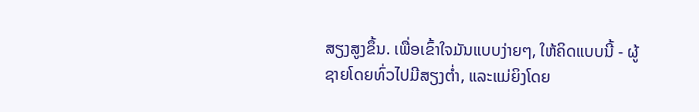ສຽງສູງຂຶ້ນ. ເພື່ອເຂົ້າໃຈມັນແບບງ່າຍໆ, ໃຫ້ຄິດແບບນີ້ - ຜູ້ຊາຍໂດຍທົ່ວໄປມີສຽງຕ່ຳ, ແລະແມ່ຍິງໂດຍ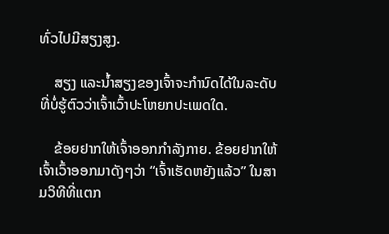ທົ່ວໄປມີສຽງສູງ.

    ສຽງ ແລະນ້ຳສຽງຂອງເຈົ້າຈະກຳນົດໄດ້ໃນລະດັບທີ່ບໍ່ຮູ້ຕົວວ່າເຈົ້າເວົ້າປະໂຫຍກປະເພດໃດ.

    ຂ້ອຍຢາກໃຫ້ເຈົ້າອອກກຳລັງກາຍ. ຂ້ອຍຢາກໃຫ້ເຈົ້າເວົ້າອອກມາດັງໆວ່າ “ເຈົ້າເຮັດຫຍັງແລ້ວ” ໃນສາມວິທີທີ່ແຕກ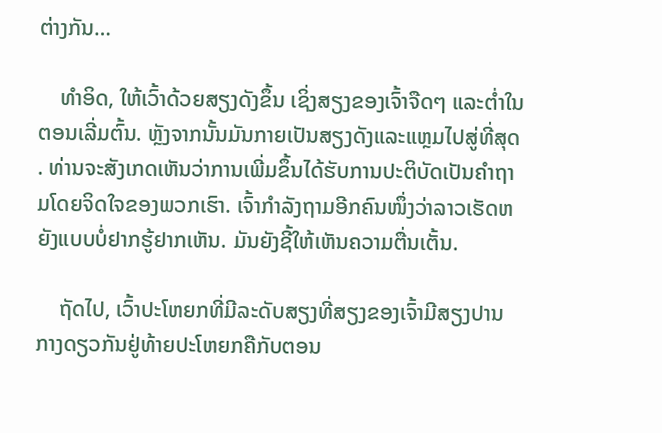ຕ່າງກັນ…

    ທຳອິດ, ໃຫ້ເວົ້າດ້ວຍສຽງດັງຂຶ້ນ ເຊິ່ງສຽງຂອງເຈົ້າຈືດໆ ແລະຕ່ຳໃນຕອນເລີ່ມຕົ້ນ. ຫຼັງຈາກນັ້ນມັນກາຍເປັນສຽງດັງແລະແຫຼມໄປສູ່ທີ່ສຸດ. ທ່ານຈະສັງເກດເຫັນວ່າການເພີ່ມຂຶ້ນໄດ້ຮັບການປະຕິບັດເປັນຄໍາຖາມໂດຍຈິດໃຈຂອງພວກເຮົາ. ເຈົ້າກຳລັງຖາມອີກຄົນໜຶ່ງວ່າລາວເຮັດຫຍັງແບບບໍ່ຢາກຮູ້ຢາກເຫັນ. ມັນຍັງຊີ້ໃຫ້ເຫັນຄວາມຕື່ນເຕັ້ນ.

    ຖັດໄປ, ເວົ້າປະໂຫຍກທີ່ມີລະດັບສຽງທີ່ສຽງຂອງເຈົ້າມີສຽງປານກາງດຽວກັນຢູ່ທ້າຍປະໂຫຍກຄືກັບຕອນ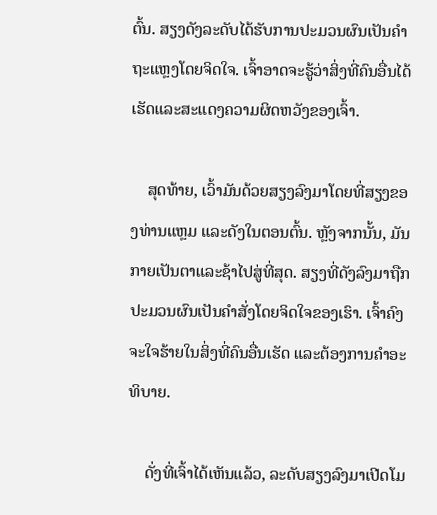ຕົ້ນ. ສຽງດັງລະດັບໄດ້ຮັບການປະມວນຜົນເປັນຄໍາຖະແຫຼງໂດຍຈິດໃຈ. ເຈົ້າອາດຈະຮູ້ວ່າສິ່ງທີ່ຄົນອື່ນໄດ້ເຮັດແລະສະແດງຄວາມຜິດຫວັງຂອງເຈົ້າ.

    ສຸດທ້າຍ, ເວົ້າມັນດ້ວຍສຽງລົງມາໂດຍທີ່ສຽງຂອງທ່ານແຫຼມ ແລະດັງໃນຕອນຕົ້ນ. ຫຼັງຈາກນັ້ນ, ມັນກາຍເປັນຕາແລະຊ້າໄປສູ່ທີ່ສຸດ. ສຽງທີ່ດັງລົງມາຖືກປະມວນຜົນເປັນຄຳສັ່ງໂດຍຈິດໃຈຂອງເຮົາ. ເຈົ້າຄົງຈະໃຈຮ້າຍໃນສິ່ງທີ່ຄົນອື່ນເຮັດ ແລະຕ້ອງການຄຳອະທິບາຍ.

    ດັ່ງທີ່ເຈົ້າໄດ້ເຫັນແລ້ວ, ລະດັບສຽງລົງມາເປີດໂມ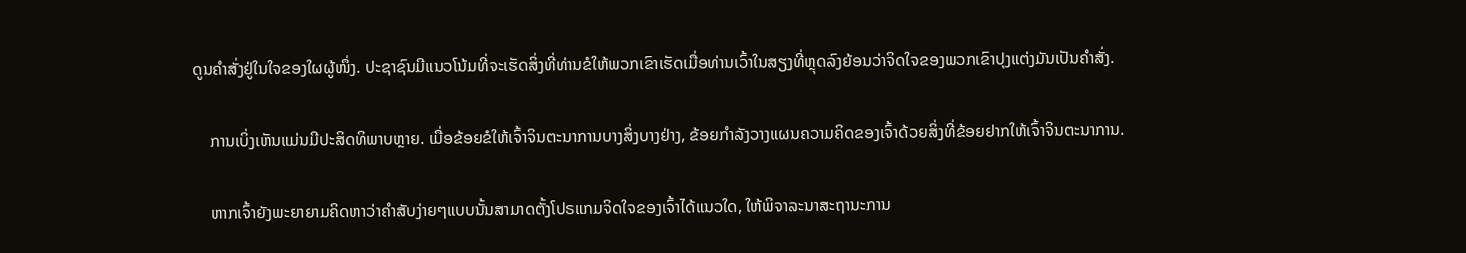ດູນຄຳສັ່ງຢູ່ໃນໃຈຂອງໃຜຜູ້ໜຶ່ງ. ປະຊາຊົນມີແນວໂນ້ມທີ່ຈະເຮັດສິ່ງທີ່ທ່ານຂໍໃຫ້ພວກເຂົາເຮັດເມື່ອທ່ານເວົ້າໃນສຽງທີ່ຫຼຸດລົງຍ້ອນວ່າຈິດໃຈຂອງພວກເຂົາປຸງແຕ່ງມັນເປັນຄໍາສັ່ງ.

    ການເບິ່ງເຫັນແມ່ນມີປະສິດທິພາບຫຼາຍ. ເມື່ອຂ້ອຍຂໍໃຫ້ເຈົ້າຈິນຕະນາການບາງສິ່ງບາງຢ່າງ, ຂ້ອຍກໍາລັງວາງແຜນຄວາມຄິດຂອງເຈົ້າດ້ວຍສິ່ງທີ່ຂ້ອຍຢາກໃຫ້ເຈົ້າຈິນຕະນາການ.

    ຫາກເຈົ້າຍັງພະຍາຍາມຄິດຫາວ່າຄຳສັບງ່າຍໆແບບນັ້ນສາມາດຕັ້ງໂປຣແກມຈິດໃຈຂອງເຈົ້າໄດ້ແນວໃດ, ໃຫ້ພິຈາລະນາສະຖານະການ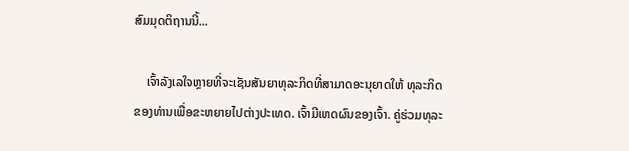ສົມມຸດຕິຖານນີ້...

    ເຈົ້າລັງເລໃຈຫຼາຍທີ່ຈະເຊັນສັນຍາທຸລະກິດທີ່ສາມາດອະນຸຍາດໃຫ້ ທຸລະກິດຂອງທ່ານເພື່ອຂະຫຍາຍໄປຕ່າງປະເທດ. ເຈົ້າມີເຫດຜົນຂອງເຈົ້າ. ຄູ່ຮ່ວມທຸລະ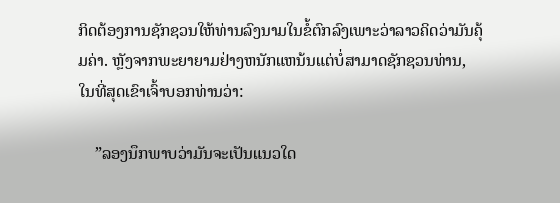ກິດຕ້ອງການຊັກຊວນໃຫ້ທ່ານລົງນາມໃນຂໍ້ຕົກລົງເພາະວ່າລາວຄິດວ່າມັນຄຸ້ມຄ່າ. ຫຼັງຈາກພະຍາຍາມຢ່າງຫນັກແຫນ້ນແຕ່ບໍ່ສາມາດຊັກຊວນທ່ານ, ໃນທີ່ສຸດເຂົາເຈົ້າບອກທ່ານວ່າ:

    ”ລອງນຶກພາບວ່າມັນຈະເປັນແນວໃດ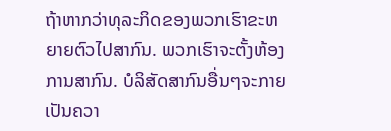ຖ້າຫາກວ່າທຸລະກິດຂອງພວກເຮົາຂະຫຍາຍຕົວໄປສາກົນ. ພວກເຮົາຈະຕັ້ງຫ້ອງການສາກົນ. ບໍລິສັດສາກົນອື່ນໆຈະກາຍເປັນຄວາ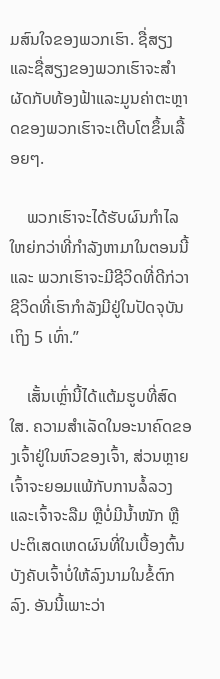ມສົນໃຈຂອງພວກເຮົາ. ຊື່ສຽງແລະຊື່ສຽງຂອງພວກເຮົາຈະສໍາຜັດກັບທ້ອງຟ້າແລະມູນຄ່າຕະຫຼາດຂອງພວກເຮົາຈະເຕີບໂຕຂຶ້ນເລື້ອຍໆ.

    ພວກເຮົາຈະໄດ້ຮັບຜົນກຳໄລໃຫຍ່ກວ່າທີ່ກຳລັງຫາມາໃນຕອນນີ້ ແລະ ພວກເຮົາຈະມີຊີວິດທີ່ດີກ່ວາຊີວິດທີ່ເຮົາກຳລັງມີຢູ່ໃນປັດຈຸບັນເຖິງ 5 ເທົ່າ.”

    ເສັ້ນເຫຼົ່ານີ້ໄດ້ແຕ້ມຮູບທີ່ສົດໃສ. ຄວາມສໍາເລັດໃນອະນາຄົດຂອງເຈົ້າຢູ່ໃນຫົວຂອງເຈົ້າ, ສ່ວນຫຼາຍເຈົ້າຈະຍອມແພ້ກັບການລໍ້ລວງ ແລະເຈົ້າຈະລືມ ຫຼືບໍ່ມີນໍ້າໜັກ ຫຼືປະຕິເສດເຫດຜົນທີ່ໃນເບື້ອງຕົ້ນບັງຄັບເຈົ້າບໍ່ໃຫ້ລົງນາມໃນຂໍ້ຕົກລົງ. ອັນນີ້ເພາະວ່າ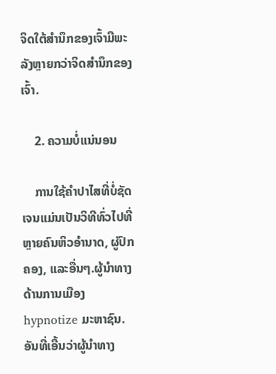ຈິດໃຕ້ສຳນຶກຂອງເຈົ້າມີພະລັງຫຼາຍກວ່າຈິດສຳນຶກຂອງເຈົ້າ.

    2. ຄວາມບໍ່ແນ່ນອນ

    ການໃຊ້ຄຳປາໄສທີ່ບໍ່ຊັດເຈນແມ່ນເປັນວິທີທົ່ວໄປທີ່ຫຼາຍຄົນຫິວອຳນາດ, ຜູ່ປົກຄອງ, ແລະອື່ນໆ.ຜູ້ນໍາທາງດ້ານການເມືອງ hypnotize ມະຫາຊົນ. ອັນທີ່ເອີ້ນວ່າຜູ້ນໍາທາງ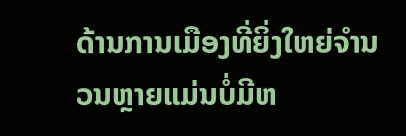ດ້ານການເມືອງທີ່ຍິ່ງໃຫຍ່ຈໍານວນຫຼາຍແມ່ນບໍ່ມີຫ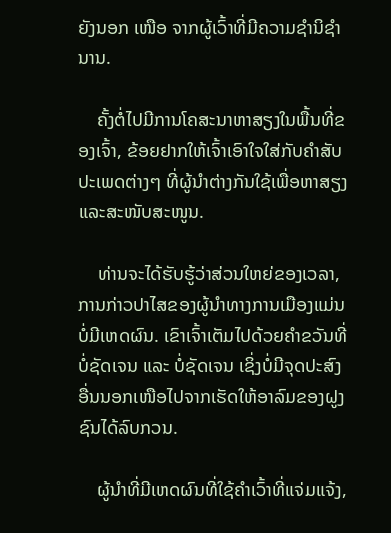ຍັງນອກ ເໜືອ ຈາກຜູ້ເວົ້າທີ່ມີຄວາມຊໍານິຊໍານານ.

    ຄັ້ງຕໍ່ໄປມີການໂຄສະນາຫາສຽງໃນພື້ນທີ່ຂອງເຈົ້າ, ຂ້ອຍຢາກໃຫ້ເຈົ້າເອົາໃຈໃສ່ກັບຄຳສັບປະເພດຕ່າງໆ ທີ່ຜູ້ນຳຕ່າງກັນໃຊ້ເພື່ອຫາສຽງ ແລະສະໜັບສະໜູນ.

    ທ່ານຈະໄດ້ຮັບຮູ້ວ່າສ່ວນໃຫຍ່ຂອງເວລາ, ການກ່າວປາໄສຂອງຜູ້ນຳທາງການເມືອງແມ່ນບໍ່ມີເຫດຜົນ. ເຂົາເຈົ້າເຕັມໄປດ້ວຍຄຳຂວັນທີ່ບໍ່ຊັດເຈນ ແລະ ບໍ່ຊັດເຈນ ເຊິ່ງບໍ່ມີຈຸດປະສົງອື່ນນອກເໜືອໄປຈາກເຮັດໃຫ້ອາລົມຂອງຝູງຊົນໄດ້ລົບກວນ.

    ຜູ້ນຳທີ່ມີເຫດຜົນທີ່ໃຊ້ຄຳເວົ້າທີ່ແຈ່ມແຈ້ງ,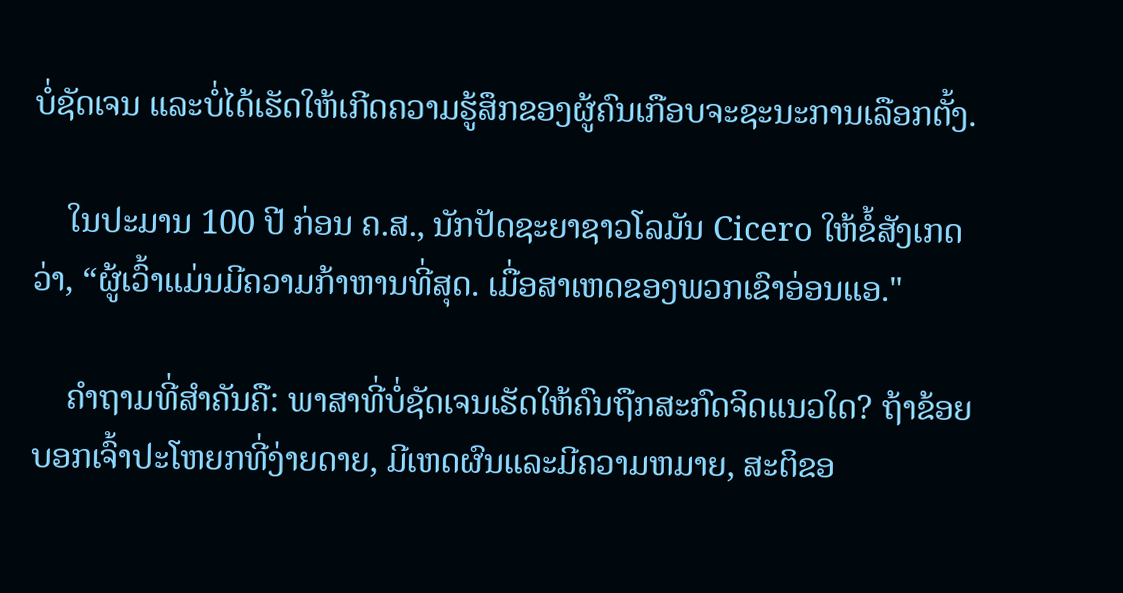ບໍ່ຊັດເຈນ ແລະບໍ່ໄດ້ເຮັດໃຫ້ເກີດຄວາມຮູ້ສຶກຂອງຜູ້ຄົນເກືອບຈະຊະນະການເລືອກຕັ້ງ.

    ໃນປະມານ 100 ປີ ກ່ອນ ຄ.ສ., ນັກປັດຊະຍາຊາວໂລມັນ Cicero ໃຫ້ຂໍ້ສັງເກດວ່າ, “ຜູ້ເວົ້າແມ່ນມີຄວາມກ້າຫານທີ່ສຸດ. ເມື່ອສາເຫດຂອງພວກເຂົາອ່ອນແອ."

    ຄຳຖາມທີ່ສຳຄັນຄື: ພາສາທີ່ບໍ່ຊັດເຈນເຮັດໃຫ້ຄົນຖືກສະກົດຈິດແນວໃດ? ຖ້າຂ້ອຍບອກເຈົ້າປະໂຫຍກທີ່ງ່າຍດາຍ, ມີເຫດຜົນແລະມີຄວາມຫມາຍ, ສະຕິຂອ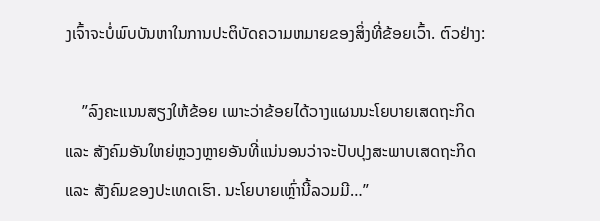ງເຈົ້າຈະບໍ່ພົບບັນຫາໃນການປະຕິບັດຄວາມຫມາຍຂອງສິ່ງທີ່ຂ້ອຍເວົ້າ. ຕົວຢ່າງ:

    ”ລົງຄະແນນສຽງໃຫ້ຂ້ອຍ ເພາະວ່າຂ້ອຍໄດ້ວາງແຜນນະໂຍບາຍເສດຖະກິດ ແລະ ສັງຄົມອັນໃຫຍ່ຫຼວງຫຼາຍອັນທີ່ແນ່ນອນວ່າຈະປັບປຸງສະພາບເສດຖະກິດ ແລະ ສັງຄົມຂອງປະເທດເຮົາ. ນະໂຍບາຍເຫຼົ່ານີ້ລວມມີ…”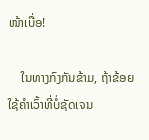ໜ້າເບື່ອ!

    ໃນທາງກົງກັນຂ້າມ, ຖ້າຂ້ອຍໃຊ້ຄຳເວົ້າທີ່ບໍ່ຊັດເຈນ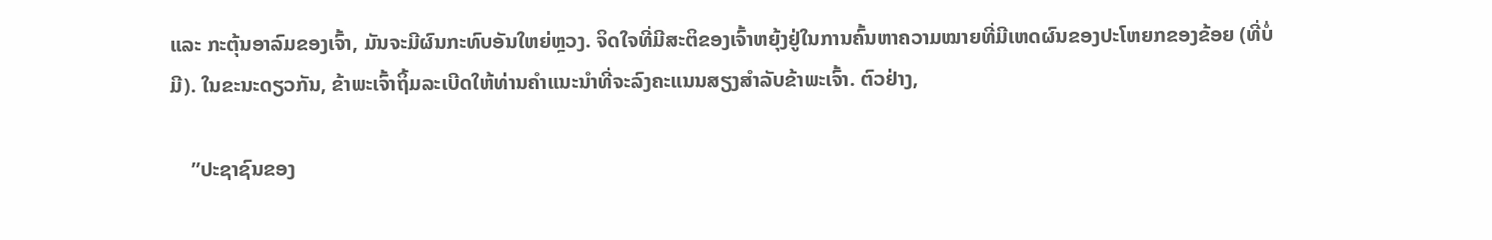ແລະ ກະຕຸ້ນອາລົມຂອງເຈົ້າ, ມັນຈະມີຜົນກະທົບອັນໃຫຍ່ຫຼວງ. ຈິດໃຈທີ່ມີສະຕິຂອງເຈົ້າຫຍຸ້ງຢູ່ໃນການຄົ້ນຫາຄວາມໝາຍທີ່ມີເຫດຜົນຂອງປະໂຫຍກຂອງຂ້ອຍ (ທີ່ບໍ່ມີ). ໃນຂະນະດຽວກັນ, ຂ້າພະເຈົ້າຖິ້ມລະເບີດໃຫ້ທ່ານຄໍາແນະນໍາທີ່ຈະລົງຄະແນນສຽງສໍາລັບຂ້າພະເຈົ້າ. ຕົວຢ່າງ,

    ”ປະຊາຊົນຂອງ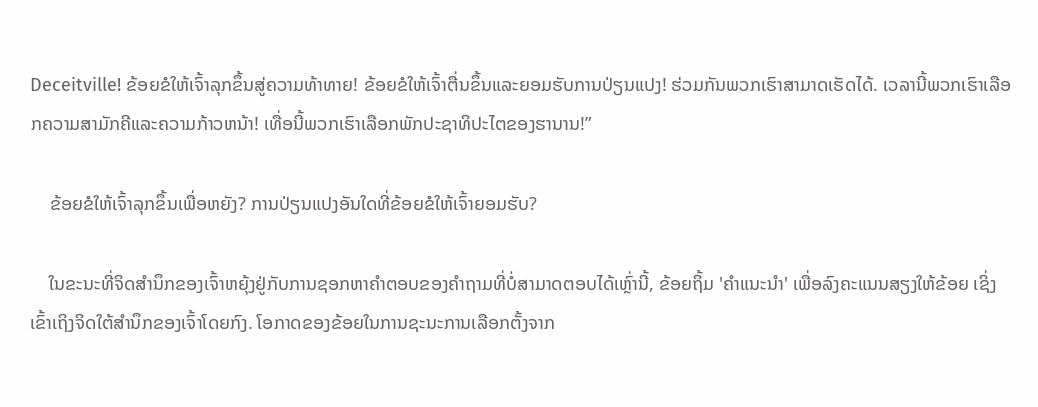Deceitville! ຂ້ອຍຂໍໃຫ້ເຈົ້າລຸກຂຶ້ນສູ່ຄວາມທ້າທາຍ! ຂ້ອຍຂໍໃຫ້ເຈົ້າຕື່ນຂຶ້ນແລະຍອມຮັບການປ່ຽນແປງ! ຮ່ວມກັນພວກເຮົາສາມາດເຮັດໄດ້. ເວລານີ້ພວກເຮົາເລືອກຄວາມສາມັກຄີແລະຄວາມກ້າວຫນ້າ! ເທື່ອນີ້ພວກເຮົາເລືອກພັກປະຊາທິປະໄຕຂອງຮານານ!”

    ຂ້ອຍຂໍໃຫ້ເຈົ້າລຸກຂຶ້ນເພື່ອຫຍັງ? ການປ່ຽນແປງອັນໃດທີ່ຂ້ອຍຂໍໃຫ້ເຈົ້າຍອມຮັບ?

    ໃນຂະນະທີ່ຈິດສຳນຶກຂອງເຈົ້າຫຍຸ້ງຢູ່ກັບການຊອກຫາຄຳຕອບຂອງຄຳຖາມທີ່ບໍ່ສາມາດຕອບໄດ້ເຫຼົ່ານີ້, ຂ້ອຍຖິ້ມ 'ຄຳແນະນຳ' ເພື່ອລົງຄະແນນສຽງໃຫ້ຂ້ອຍ ເຊິ່ງເຂົ້າເຖິງຈິດໃຕ້ສຳນຶກຂອງເຈົ້າໂດຍກົງ. ໂອກາດຂອງຂ້ອຍໃນການຊະນະການເລືອກຕັ້ງຈາກ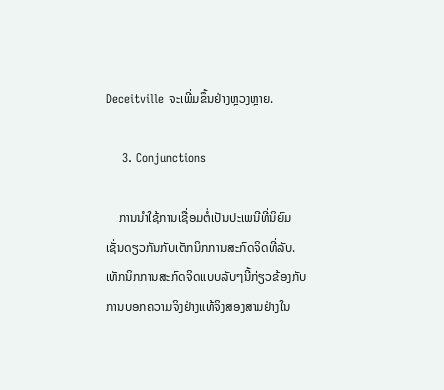Deceitville ຈະເພີ່ມຂຶ້ນຢ່າງຫຼວງຫຼາຍ.

    3. Conjunctions

    ການນໍາໃຊ້ການເຊື່ອມຕໍ່ເປັນປະເພນີທີ່ນິຍົມເຊັ່ນດຽວກັນກັບເຕັກນິກການສະກົດຈິດທີ່ລັບ. ເທັກນິກການສະກົດຈິດແບບລັບໆນີ້ກ່ຽວຂ້ອງກັບການບອກຄວາມຈິງຢ່າງແທ້ຈິງສອງສາມຢ່າງໃນ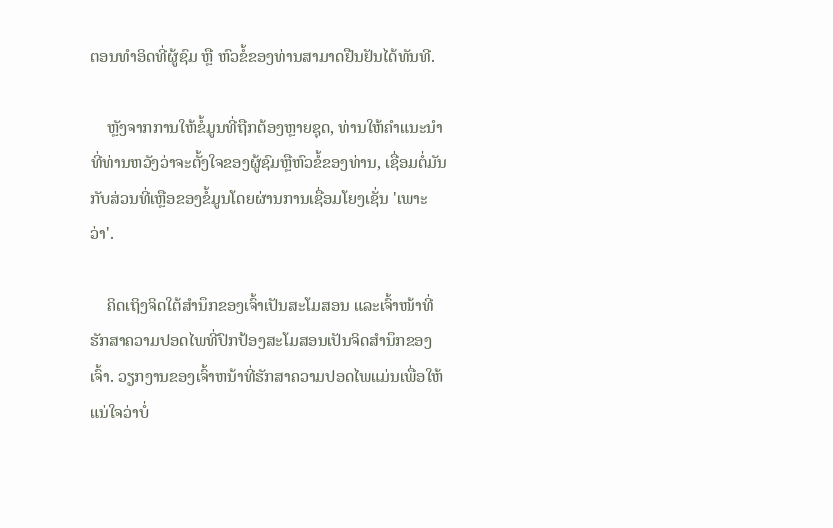ຕອນທຳອິດທີ່ຜູ້ຊົມ ຫຼື ຫົວຂໍ້ຂອງທ່ານສາມາດຢືນຢັນໄດ້ທັນທີ.

    ຫຼັງຈາກການໃຫ້ຂໍ້ມູນທີ່ຖືກຕ້ອງຫຼາຍຊຸດ, ທ່ານໃຫ້ຄໍາແນະນໍາທີ່ທ່ານຫວັງວ່າຈະຕັ້ງໃຈຂອງຜູ້ຊົມຫຼືຫົວຂໍ້ຂອງທ່ານ, ເຊື່ອມຕໍ່ມັນກັບສ່ວນທີ່ເຫຼືອຂອງຂໍ້ມູນໂດຍຜ່ານການເຊື່ອມໂຍງເຊັ່ນ 'ເພາະວ່າ'.

    ຄິດເຖິງຈິດໃຕ້ສຳນຶກຂອງເຈົ້າເປັນສະໂມສອນ ແລະເຈົ້າໜ້າທີ່ຮັກສາຄວາມປອດໄພທີ່ປົກປ້ອງສະໂມສອນເປັນຈິດສຳນຶກຂອງເຈົ້າ. ວຽກງານຂອງເຈົ້າຫນ້າທີ່ຮັກສາຄວາມປອດໄພແມ່ນເພື່ອໃຫ້ແນ່ໃຈວ່າບໍ່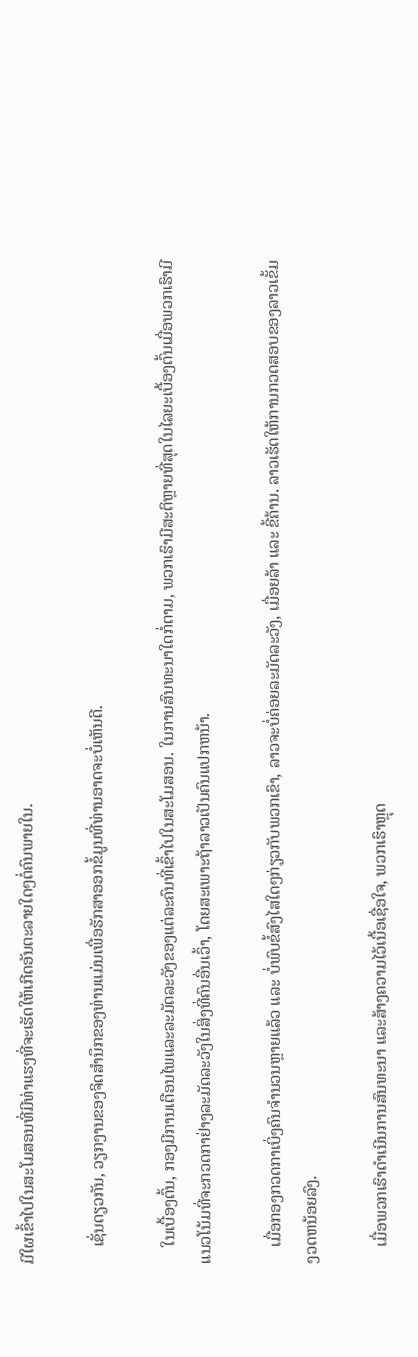ມີໃຜເຂົ້າໄປໃນສະໂມສອນທີ່ມີທ່າແຮງທີ່ຈະເຮັດໃຫ້ເກີດອັນຕະລາຍໃດໆຕໍ່ຄົນພາຍໃນ.

    ເຊັ່ນດຽວກັນ, ວຽກງານຂອງຈິດສໍານຶກຂອງທ່ານແມ່ນເພື່ອຮັກສາອອກຂໍ້ມູນທີ່ທ່ານອາດຈະບໍ່ເຫັນດີ.

    ໃນເບື້ອງຕົ້ນ, ກອງມີການເຕືອນໄພແລະລະມັດລະວັງຂອງແຕ່ລະຄົນທີ່ເຂົ້າໄປໃນສະໂມສອນ. ໃນການສົນທະນາໃດກໍ່ຕາມ, ພວກເຮົາມີສະຕິຫຼາຍທີ່ສຸດໃນໄລຍະເບື້ອງຕົ້ນເມື່ອພວກເຮົາມີແນວໂນ້ມທີ່ຈະກວດກາຢ່າງລະມັດລະວັງໃນສິ່ງທີ່ຄົນອື່ນເວົ້າ, ໂດຍສະເພາະຖ້າລາວເປັນຄົນແປກຫນ້າ.

    ເມື່ອກອງກວດກາເບິ່ງຄົນຈຳນວນຫຼາຍແລ້ວ ແລະ ບໍ່ພົບຂໍ້ສົງໄສໃດໆກ່ຽວກັບພວກເຂົາ, ລາວຈະບໍ່ຄ່ອຍລະມັດລະວັງ, ເມື່ອຍລ້າ ແລະ ຂີ້ຄ້ານ. ລາວເຮັດໃຫ້ການກວດສອບຂອງລາວເຂັ້ມງວດຫນ້ອຍລົງ.

    ເມື່ອພວກເຮົາດຳເນີນການສົນທະນາ ແລະສ້າງຄວາມໄວ້ເນື້ອເຊື່ອໃຈ, ພວກເຮົາຫຼຸດ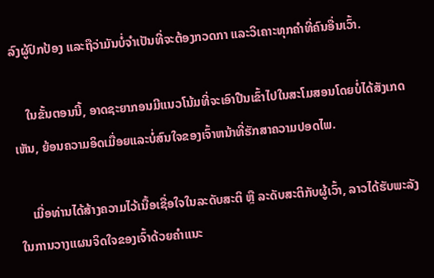ລົງຜູ້ປົກປ້ອງ ແລະຖືວ່າມັນບໍ່ຈຳເປັນທີ່ຈະຕ້ອງກວດກາ ແລະວິເຄາະທຸກຄຳທີ່ຄົນອື່ນເວົ້າ.

    ໃນຂັ້ນຕອນນີ້, ອາດຊະຍາກອນມີແນວໂນ້ມທີ່ຈະເອົາປືນເຂົ້າໄປໃນສະໂມສອນໂດຍບໍ່ໄດ້ສັງເກດເຫັນ, ຍ້ອນຄວາມອິດເມື່ອຍແລະບໍ່ສົນໃຈຂອງເຈົ້າຫນ້າທີ່ຮັກສາຄວາມປອດໄພ.

    ເມື່ອທ່ານໄດ້ສ້າງຄວາມໄວ້ເນື້ອເຊື່ອໃຈໃນລະດັບສະຕິ ຫຼື ລະດັບສະຕິກັບຜູ້ເວົ້າ, ລາວໄດ້ຮັບພະລັງໃນການວາງແຜນຈິດໃຈຂອງເຈົ້າດ້ວຍຄຳແນະ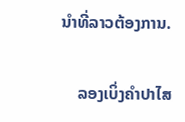ນຳທີ່ລາວຕ້ອງການ.

    ລອງເບິ່ງຄຳປາໄສ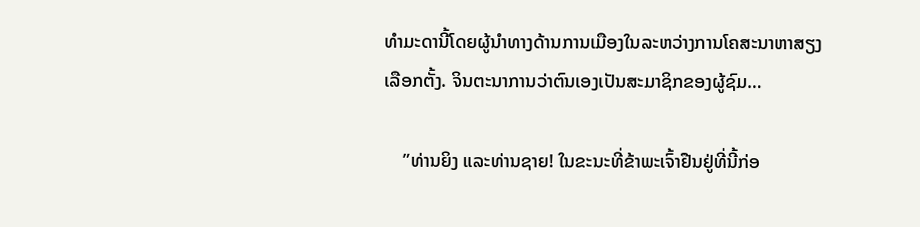ທຳມະດານີ້ໂດຍຜູ້ນຳທາງດ້ານການເມືອງໃນລະຫວ່າງການໂຄສະນາຫາສຽງເລືອກຕັ້ງ. ຈິນຕະນາການວ່າຕົນເອງເປັນສະມາຊິກຂອງຜູ້ຊົມ…

    ”ທ່ານຍິງ ແລະທ່ານຊາຍ! ໃນຂະນະທີ່ຂ້າພະເຈົ້າຢືນຢູ່ທີ່ນີ້ກ່ອ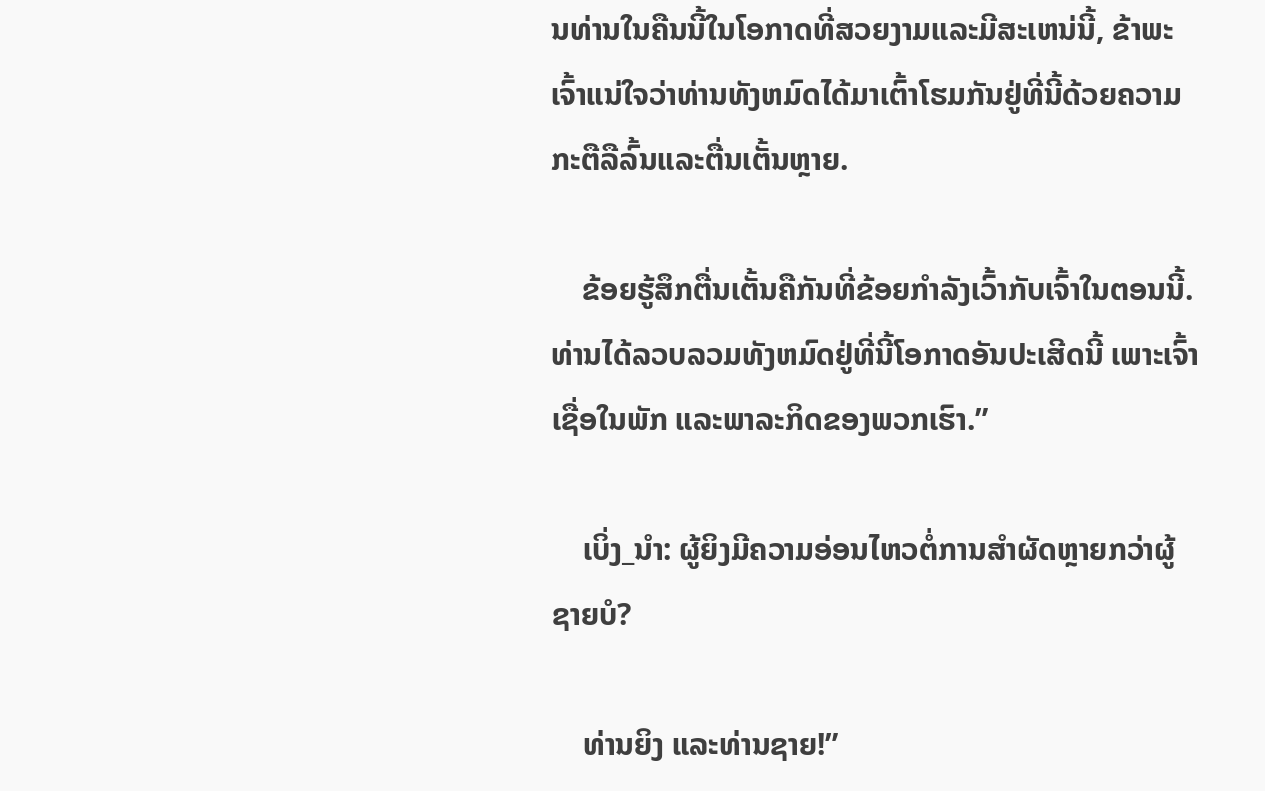ນທ່ານໃນຄືນນີ້ໃນໂອກາດທີ່ສວຍງາມແລະມີສະເຫນ່ນີ້, ຂ້າພະເຈົ້າແນ່ໃຈວ່າທ່ານທັງຫມົດໄດ້ມາເຕົ້າໂຮມກັນຢູ່ທີ່ນີ້ດ້ວຍຄວາມກະຕືລືລົ້ນແລະຕື່ນເຕັ້ນຫຼາຍ.

    ຂ້ອຍຮູ້ສຶກຕື່ນເຕັ້ນຄືກັນທີ່ຂ້ອຍກຳລັງເວົ້າກັບເຈົ້າໃນຕອນນີ້. ທ່ານໄດ້ລວບລວມທັງຫມົດຢູ່ທີ່ນີ້ໂອກາດອັນປະເສີດນີ້ ເພາະເຈົ້າເຊື່ອໃນພັກ ແລະພາລະກິດຂອງພວກເຮົາ.”

    ເບິ່ງ_ນຳ: ຜູ້ຍິງມີຄວາມອ່ອນໄຫວຕໍ່ການສຳຜັດຫຼາຍກວ່າຜູ້ຊາຍບໍ?

    ທ່ານຍິງ ແລະທ່ານຊາຍ!”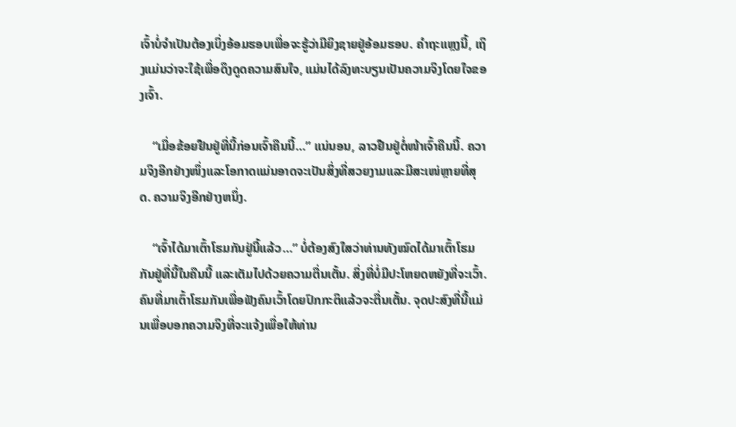ເຈົ້າບໍ່ຈຳເປັນຕ້ອງເບິ່ງອ້ອມຮອບເພື່ອຈະຮູ້ວ່າມີຍິງຊາຍຢູ່ອ້ອມຮອບ. ຄໍາຖະແຫຼງນີ້, ເຖິງແມ່ນວ່າຈະໃຊ້ເພື່ອດຶງດູດຄວາມສົນໃຈ, ແມ່ນໄດ້ລົງທະບຽນເປັນຄວາມຈິງໂດຍໃຈຂອງເຈົ້າ.

    “ເມື່ອຂ້ອຍຢືນຢູ່ທີ່ນີ້ກ່ອນເຈົ້າຄືນນີ້…” ແນ່ນອນ, ລາວຢືນຢູ່ຕໍ່ໜ້າເຈົ້າຄືນນີ້. ຄວາມຈິງອີກຢ່າງໜຶ່ງແລະໂອກາດແມ່ນອາດຈະເປັນສິ່ງທີ່ສວຍງາມແລະມີສະເໜ່ຫຼາຍທີ່ສຸດ. ຄວາມຈິງອີກຢ່າງຫນຶ່ງ.

    “ເຈົ້າໄດ້ມາເຕົ້າໂຮມກັນຢູ່ນີ້ແລ້ວ…” ບໍ່ຕ້ອງສົງໃສວ່າທ່ານທັງໝົດໄດ້ມາເຕົ້າໂຮມກັນຢູ່ທີ່ນີ້ໃນຄືນນີ້ ແລະເຕັມໄປດ້ວຍຄວາມຕື່ນເຕັ້ນ. ສິ່ງທີ່ບໍ່ມີປະໂຫຍດຫຍັງທີ່ຈະເວົ້າ. ຄົນທີ່ມາເຕົ້າໂຮມກັນເພື່ອຟັງຄົນເວົ້າໂດຍປົກກະຕິແລ້ວຈະຕື່ນເຕັ້ນ. ຈຸດປະສົງທີ່ນີ້ແມ່ນເພື່ອບອກຄວາມຈິງທີ່ຈະແຈ້ງເພື່ອໃຫ້ທ່ານ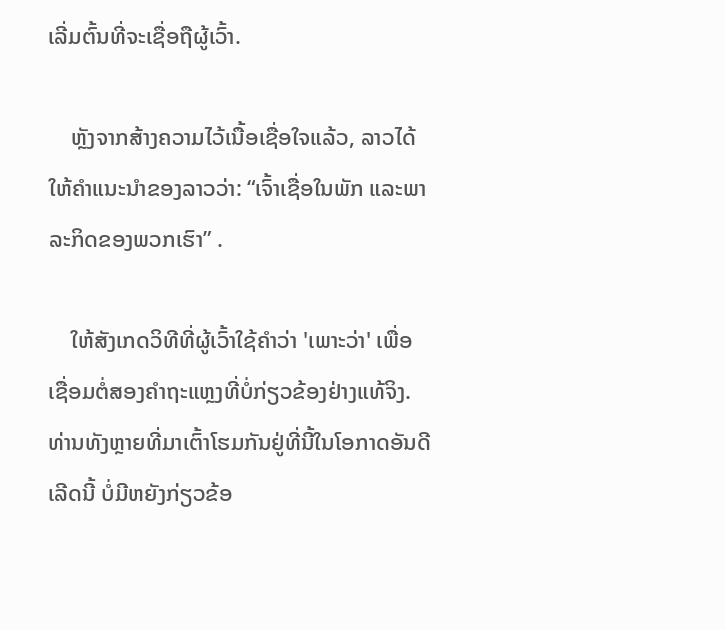ເລີ່ມຕົ້ນທີ່ຈະເຊື່ອຖືຜູ້ເວົ້າ.

    ຫຼັງຈາກສ້າງຄວາມໄວ້ເນື້ອເຊື່ອໃຈແລ້ວ, ລາວໄດ້ໃຫ້ຄຳແນະນຳຂອງລາວວ່າ: “ເຈົ້າເຊື່ອໃນພັກ ແລະພາລະກິດຂອງພວກເຮົາ” .

    ໃຫ້ສັງເກດວິທີທີ່ຜູ້ເວົ້າໃຊ້ຄຳວ່າ 'ເພາະວ່າ' ເພື່ອ ເຊື່ອມຕໍ່ສອງຄໍາຖະແຫຼງທີ່ບໍ່ກ່ຽວຂ້ອງຢ່າງແທ້ຈິງ. ທ່ານທັງຫຼາຍທີ່ມາເຕົ້າໂຮມກັນຢູ່ທີ່ນີ້ໃນໂອກາດອັນດີເລີດນີ້ ບໍ່ມີຫຍັງກ່ຽວຂ້ອ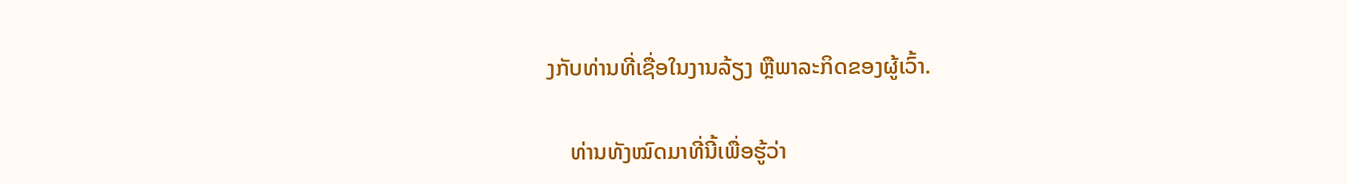ງກັບທ່ານທີ່ເຊື່ອໃນງານລ້ຽງ ຫຼືພາລະກິດຂອງຜູ້ເວົ້າ.

    ທ່ານທັງໝົດມາທີ່ນີ້ເພື່ອຮູ້ວ່າ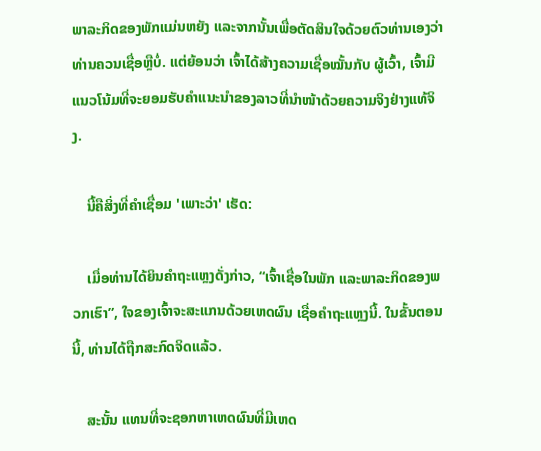ພາລະກິດຂອງພັກແມ່ນຫຍັງ ແລະຈາກນັ້ນເພື່ອຕັດສິນໃຈດ້ວຍຕົວທ່ານເອງວ່າທ່ານຄວນເຊື່ອຫຼືບໍ່. ແຕ່ຍ້ອນວ່າ ເຈົ້າໄດ້ສ້າງຄວາມເຊື່ອໝັ້ນກັບ ຜູ້ເວົ້າ, ເຈົ້າມີແນວໂນ້ມທີ່ຈະຍອມຮັບຄຳແນະນຳຂອງລາວທີ່ນຳໜ້າດ້ວຍຄວາມຈິງຢ່າງແທ້ຈິງ.

    ນີ້ຄືສິ່ງທີ່ຄຳເຊື່ອມ 'ເພາະວ່າ' ເຮັດ:

    ເມື່ອທ່ານໄດ້ຍິນຄຳຖະແຫຼງດັ່ງກ່າວ, “ເຈົ້າເຊື່ອໃນພັກ ແລະພາລະກິດຂອງພວກເຮົາ”, ໃຈຂອງເຈົ້າຈະສະແກນດ້ວຍເຫດຜົນ ເຊື່ອຄຳຖະແຫຼງນີ້. ໃນຂັ້ນຕອນນີ້, ທ່ານໄດ້ຖືກສະກົດຈິດແລ້ວ.

    ສະນັ້ນ ແທນທີ່ຈະຊອກຫາເຫດຜົນທີ່ມີເຫດ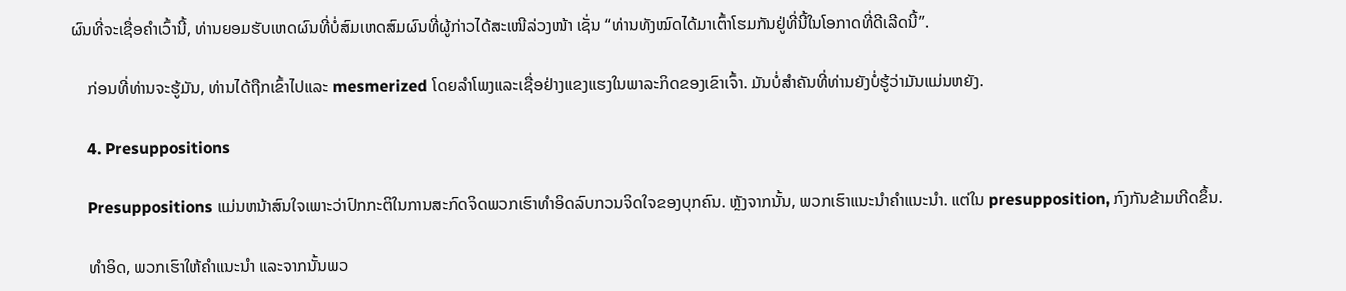ຜົນທີ່ຈະເຊື່ອຄຳເວົ້ານີ້, ທ່ານຍອມຮັບເຫດຜົນທີ່ບໍ່ສົມເຫດສົມຜົນທີ່ຜູ້ກ່າວໄດ້ສະເໜີລ່ວງໜ້າ ເຊັ່ນ “ທ່ານທັງໝົດໄດ້ມາເຕົ້າໂຮມກັນຢູ່ທີ່ນີ້ໃນໂອກາດທີ່ດີເລີດນີ້”.

    ກ່ອນທີ່ທ່ານຈະຮູ້ມັນ, ທ່ານໄດ້ຖືກເຂົ້າໄປແລະ mesmerized ໂດຍລໍາໂພງແລະເຊື່ອຢ່າງແຂງແຮງໃນພາລະກິດຂອງເຂົາເຈົ້າ. ມັນບໍ່ສໍາຄັນທີ່ທ່ານຍັງບໍ່ຮູ້ວ່າມັນແມ່ນຫຍັງ.

    4. Presuppositions

    Presuppositions ແມ່ນຫນ້າສົນໃຈເພາະວ່າປົກກະຕິໃນການສະກົດຈິດພວກເຮົາທໍາອິດລົບກວນຈິດໃຈຂອງບຸກຄົນ. ຫຼັງຈາກນັ້ນ, ພວກເຮົາແນະນໍາຄໍາແນະນໍາ. ແຕ່ໃນ presupposition, ກົງກັນຂ້າມເກີດຂຶ້ນ.

    ທຳອິດ, ພວກເຮົາໃຫ້ຄຳແນະນຳ ແລະຈາກນັ້ນພວ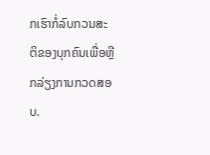ກເຮົາກໍ່ລົບກວນສະຕິຂອງບຸກຄົນເພື່ອຫຼີກລ່ຽງການກວດສອບ.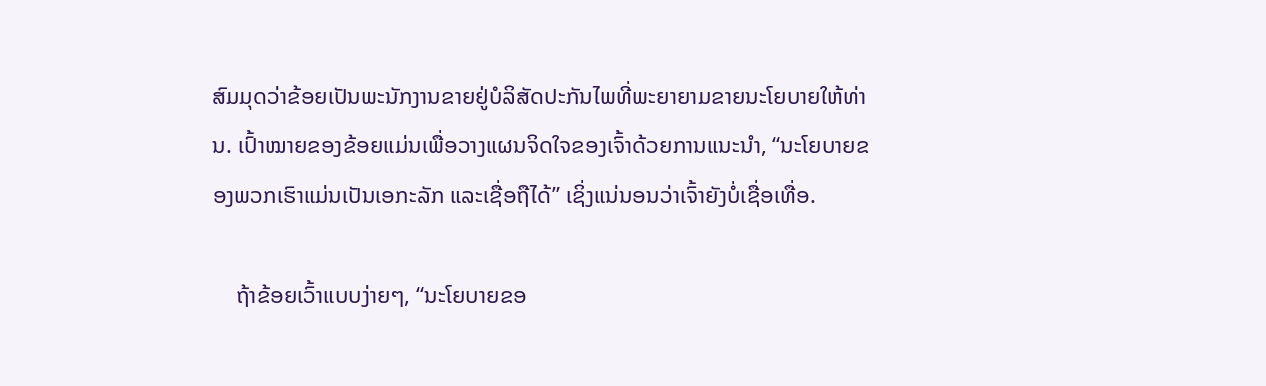ສົມມຸດວ່າຂ້ອຍເປັນພະນັກງານຂາຍຢູ່ບໍລິສັດປະກັນໄພທີ່ພະຍາຍາມຂາຍນະໂຍບາຍໃຫ້ທ່ານ. ເປົ້າໝາຍຂອງຂ້ອຍແມ່ນເພື່ອວາງແຜນຈິດໃຈຂອງເຈົ້າດ້ວຍການແນະນຳ, “ນະໂຍບາຍຂອງພວກເຮົາແມ່ນເປັນເອກະລັກ ແລະເຊື່ອຖືໄດ້” ເຊິ່ງແນ່ນອນວ່າເຈົ້າຍັງບໍ່ເຊື່ອເທື່ອ.

    ຖ້າຂ້ອຍເວົ້າແບບງ່າຍໆ, “ນະໂຍບາຍຂອ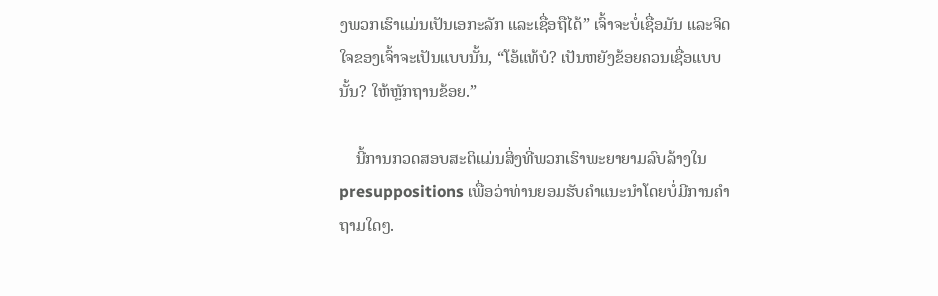ງພວກເຮົາແມ່ນເປັນເອກະລັກ ແລະເຊື່ອຖືໄດ້” ເຈົ້າຈະບໍ່ເຊື່ອມັນ ແລະຈິດໃຈຂອງເຈົ້າຈະເປັນແບບນັ້ນ, “ໂອ້ແທ້ບໍ? ເປັນຫຍັງຂ້ອຍຄວນເຊື່ອແບບນັ້ນ? ໃຫ້ຫຼັກຖານຂ້ອຍ.”

    ນີ້ການກວດສອບສະຕິແມ່ນສິ່ງທີ່ພວກເຮົາພະຍາຍາມລົບລ້າງໃນ presuppositions ເພື່ອວ່າທ່ານຍອມຮັບຄໍາແນະນໍາໂດຍບໍ່ມີການຄໍາຖາມໃດໆ.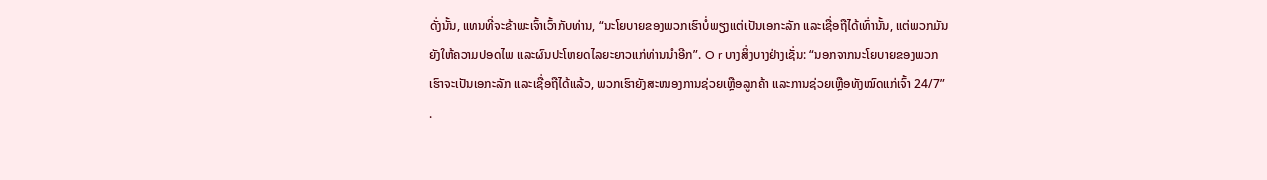ດັ່ງນັ້ນ, ແທນທີ່ຈະຂ້າພະເຈົ້າເວົ້າກັບທ່ານ, “ນະໂຍບາຍຂອງພວກເຮົາບໍ່ພຽງແຕ່ເປັນເອກະລັກ ແລະເຊື່ອຖືໄດ້ເທົ່ານັ້ນ, ແຕ່ພວກມັນຍັງໃຫ້ຄວາມປອດໄພ ແລະຜົນປະໂຫຍດໄລຍະຍາວແກ່ທ່ານນຳອີກ”. O r ບາງສິ່ງບາງຢ່າງເຊັ່ນ: “ນອກຈາກນະໂຍບາຍຂອງພວກເຮົາຈະເປັນເອກະລັກ ແລະເຊື່ອຖືໄດ້ແລ້ວ, ພວກເຮົາຍັງສະໜອງການຊ່ວຍເຫຼືອລູກຄ້າ ແລະການຊ່ວຍເຫຼືອທັງໝົດແກ່ເຈົ້າ 24/7” .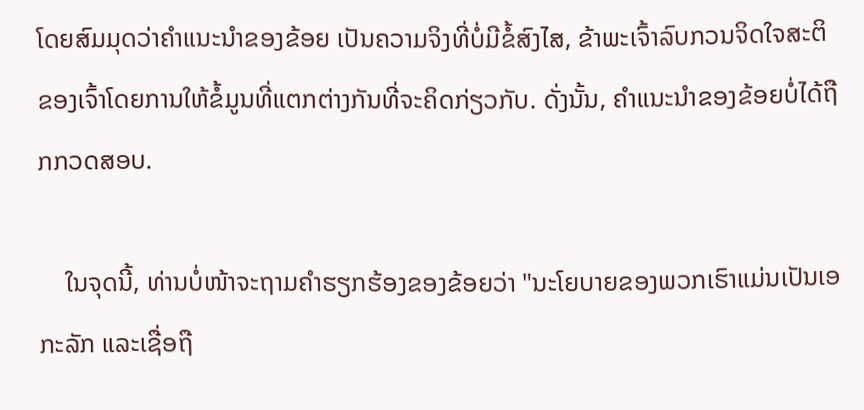ໂດຍສົມມຸດວ່າຄຳແນະນຳຂອງຂ້ອຍ ເປັນຄວາມຈິງທີ່ບໍ່ມີຂໍ້ສົງໄສ, ຂ້າພະເຈົ້າລົບກວນຈິດໃຈສະຕິຂອງເຈົ້າໂດຍການໃຫ້ຂໍ້ມູນທີ່ແຕກຕ່າງກັນທີ່ຈະຄິດກ່ຽວກັບ. ດັ່ງນັ້ນ, ຄໍາແນະນໍາຂອງຂ້ອຍບໍ່ໄດ້ຖືກກວດສອບ.

    ໃນຈຸດນີ້, ທ່ານບໍ່ໜ້າຈະຖາມຄຳຮຽກຮ້ອງຂອງຂ້ອຍວ່າ "ນະໂຍບາຍຂອງພວກເຮົາແມ່ນເປັນເອກະລັກ ແລະເຊື່ອຖື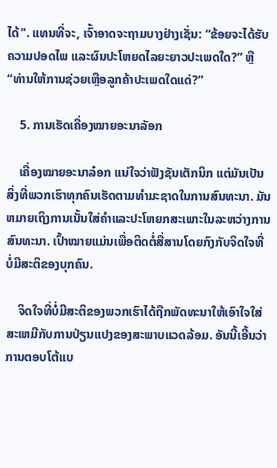ໄດ້". ແທນທີ່ຈະ, ເຈົ້າອາດຈະຖາມບາງຢ່າງເຊັ່ນ: “ຂ້ອຍຈະໄດ້ຮັບຄວາມປອດໄພ ແລະຜົນປະໂຫຍດໄລຍະຍາວປະເພດໃດ?” ຫຼື “ທ່ານໃຫ້ການຊ່ວຍເຫຼືອລູກຄ້າປະເພດໃດແດ່?”

    5. ການເຮັດເຄື່ອງໝາຍອະນາລັອກ

    ເຄື່ອງໝາຍອະນາລ໋ອກ ແນ່ໃຈວ່າຟັງຊັນເຕັກນິກ ແຕ່ມັນເປັນສິ່ງທີ່ພວກເຮົາທຸກຄົນເຮັດຕາມທໍາມະຊາດໃນການສົນທະນາ. ມັນຫມາຍເຖິງການເນັ້ນໃສ່ຄໍາແລະປະໂຫຍກສະເພາະໃນລະຫວ່າງການສົນທະນາ. ເປົ້າໝາຍແມ່ນເພື່ອຕິດຕໍ່ສື່ສານໂດຍກົງກັບຈິດໃຈທີ່ບໍ່ມີສະຕິຂອງບຸກຄົນ.

    ຈິດໃຈທີ່ບໍ່ມີສະຕິຂອງພວກເຮົາໄດ້ຖືກພັດທະນາໃຫ້ເອົາໃຈໃສ່ສະເຫມີກັບການປ່ຽນແປງຂອງສະພາບແວດລ້ອມ. ອັນນີ້ເອີ້ນວ່າການຕອບໂຕ້ແບ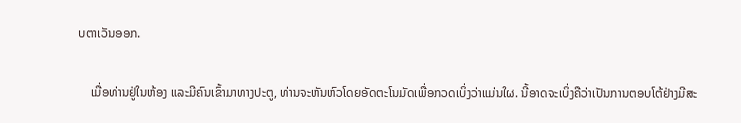ບຕາເວັນອອກ.

    ເມື່ອທ່ານຢູ່ໃນຫ້ອງ ແລະມີຄົນເຂົ້າມາທາງປະຕູ, ທ່ານຈະຫັນຫົວໂດຍອັດຕະໂນມັດເພື່ອກວດເບິ່ງວ່າແມ່ນໃຜ. ນີ້ອາດຈະເບິ່ງຄືວ່າເປັນການຕອບໂຕ້ຢ່າງມີສະ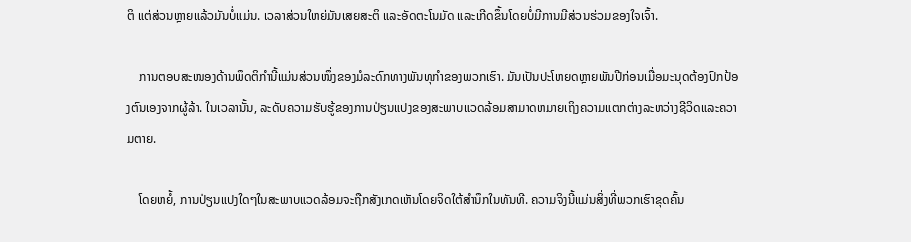ຕິ ແຕ່ສ່ວນຫຼາຍແລ້ວມັນບໍ່ແມ່ນ. ເວລາສ່ວນໃຫຍ່ມັນເສຍສະຕິ ແລະອັດຕະໂນມັດ ແລະເກີດຂຶ້ນໂດຍບໍ່ມີການມີສ່ວນຮ່ວມຂອງໃຈເຈົ້າ.

    ການຕອບສະໜອງດ້ານພຶດຕິກຳນີ້ແມ່ນສ່ວນໜຶ່ງຂອງມໍລະດົກທາງພັນທຸກຳຂອງພວກເຮົາ. ມັນເປັນປະໂຫຍດຫຼາຍພັນປີກ່ອນເມື່ອມະນຸດຕ້ອງປົກປ້ອງຕົນເອງຈາກຜູ້ລ້າ. ໃນເວລານັ້ນ, ລະດັບຄວາມຮັບຮູ້ຂອງການປ່ຽນແປງຂອງສະພາບແວດລ້ອມສາມາດຫມາຍເຖິງຄວາມແຕກຕ່າງລະຫວ່າງຊີວິດແລະຄວາມຕາຍ.

    ໂດຍຫຍໍ້, ການປ່ຽນແປງໃດໆໃນສະພາບແວດລ້ອມຈະຖືກສັງເກດເຫັນໂດຍຈິດໃຕ້ສຳນຶກໃນທັນທີ. ຄວາມຈິງນີ້ແມ່ນສິ່ງທີ່ພວກເຮົາຂຸດຄົ້ນ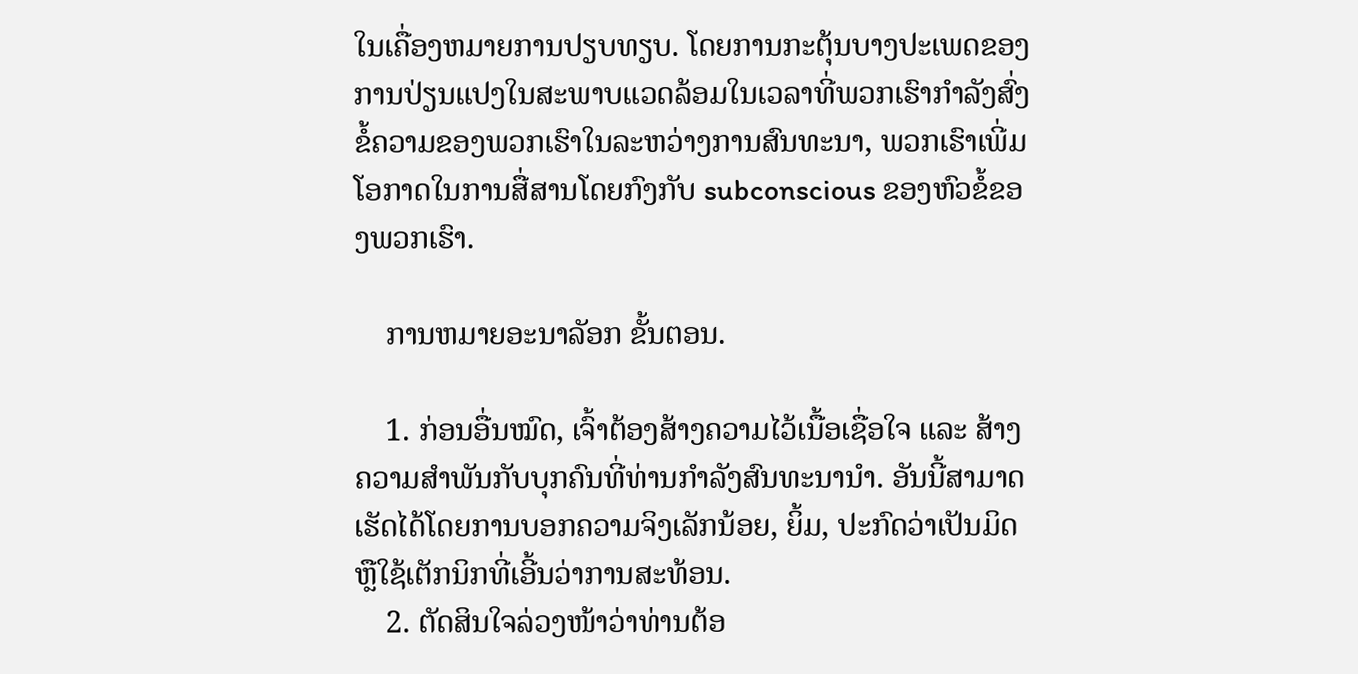ໃນເຄື່ອງຫມາຍການປຽບທຽບ. ໂດຍການກະຕຸ້ນບາງປະເພດຂອງການປ່ຽນແປງໃນສະພາບແວດລ້ອມໃນເວລາທີ່ພວກເຮົາກໍາລັງສົ່ງຂໍ້ຄວາມຂອງພວກເຮົາໃນລະຫວ່າງການສົນທະນາ, ພວກເຮົາເພີ່ມໂອກາດໃນການສື່ສານໂດຍກົງກັບ subconscious ຂອງຫົວຂໍ້ຂອງພວກເຮົາ.

    ການຫມາຍອະນາລັອກ ຂັ້ນຕອນ.

    1. ກ່ອນອື່ນໝົດ, ເຈົ້າຕ້ອງສ້າງຄວາມໄວ້ເນື້ອເຊື່ອໃຈ ແລະ ສ້າງຄວາມສຳພັນກັບບຸກຄົນທີ່ທ່ານກຳລັງສົນທະນານຳ. ອັນນີ້ສາມາດເຮັດໄດ້ໂດຍການບອກຄວາມຈິງເລັກນ້ອຍ, ຍິ້ມ, ປະກົດວ່າເປັນມິດ ຫຼືໃຊ້ເຕັກນິກທີ່ເອີ້ນວ່າການສະທ້ອນ.
    2. ຕັດສິນໃຈລ່ວງໜ້າວ່າທ່ານຕ້ອ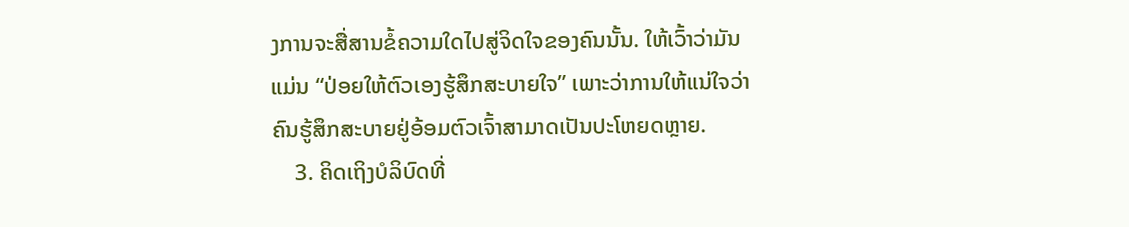ງການຈະສື່ສານຂໍ້ຄວາມໃດໄປສູ່ຈິດໃຈຂອງຄົນນັ້ນ. ໃຫ້ເວົ້າວ່າມັນແມ່ນ “ປ່ອຍໃຫ້ຕົວເອງຮູ້ສຶກສະບາຍໃຈ” ເພາະວ່າການໃຫ້ແນ່ໃຈວ່າຄົນຮູ້ສຶກສະບາຍຢູ່ອ້ອມຕົວເຈົ້າສາມາດເປັນປະໂຫຍດຫຼາຍ.
    3. ຄິດເຖິງບໍລິບົດທີ່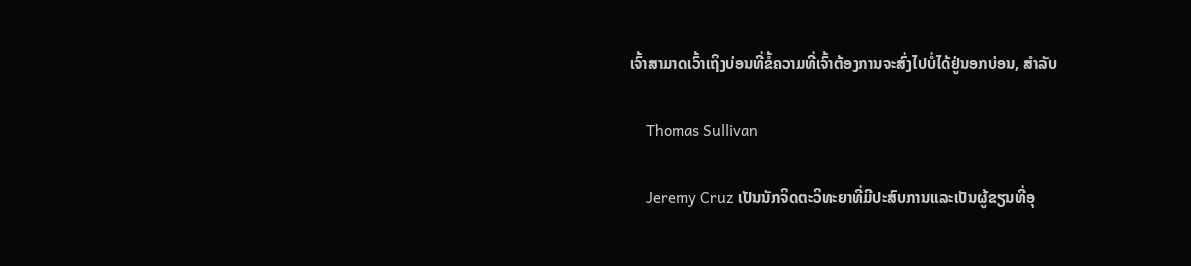ເຈົ້າສາມາດເວົ້າເຖິງບ່ອນທີ່ຂໍ້ຄວາມທີ່ເຈົ້າຕ້ອງການຈະສົ່ງໄປບໍ່ໄດ້ຢູ່ນອກບ່ອນ, ສຳລັບ

    Thomas Sullivan

    Jeremy Cruz ເປັນນັກຈິດຕະວິທະຍາທີ່ມີປະສົບການແລະເປັນຜູ້ຂຽນທີ່ອຸ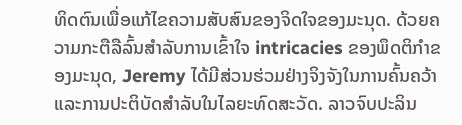ທິດຕົນເພື່ອແກ້ໄຂຄວາມສັບສົນຂອງຈິດໃຈຂອງມະນຸດ. ດ້ວຍຄວາມກະຕືລືລົ້ນສໍາລັບການເຂົ້າໃຈ intricacies ຂອງພຶດຕິກໍາຂອງມະນຸດ, Jeremy ໄດ້ມີສ່ວນຮ່ວມຢ່າງຈິງຈັງໃນການຄົ້ນຄວ້າແລະການປະຕິບັດສໍາລັບໃນໄລຍະທົດສະວັດ. ລາວຈົບປະລິນ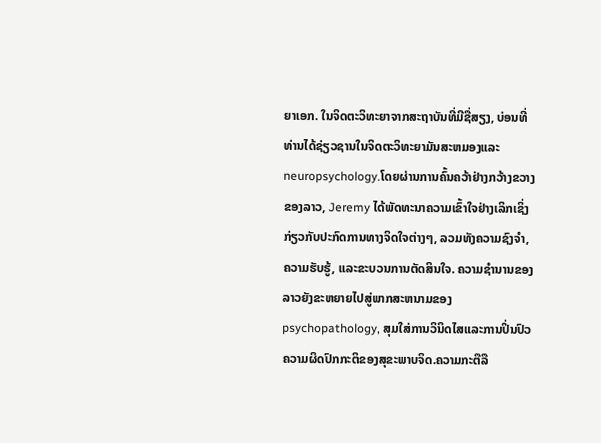ຍາເອກ. ໃນຈິດຕະວິທະຍາຈາກສະຖາບັນທີ່ມີຊື່ສຽງ, ບ່ອນທີ່ທ່ານໄດ້ຊ່ຽວຊານໃນຈິດຕະວິທະຍາມັນສະຫມອງແລະ neuropsychology.ໂດຍຜ່ານການຄົ້ນຄວ້າຢ່າງກວ້າງຂວາງຂອງລາວ, Jeremy ໄດ້ພັດທະນາຄວາມເຂົ້າໃຈຢ່າງເລິກເຊິ່ງກ່ຽວກັບປະກົດການທາງຈິດໃຈຕ່າງໆ, ລວມທັງຄວາມຊົງຈໍາ, ຄວາມຮັບຮູ້, ແລະຂະບວນການຕັດສິນໃຈ. ຄວາມຊໍານານຂອງລາວຍັງຂະຫຍາຍໄປສູ່ພາກສະຫນາມຂອງ psychopathology, ສຸມໃສ່ການວິນິດໄສແລະການປິ່ນປົວຄວາມຜິດປົກກະຕິຂອງສຸຂະພາບຈິດ.ຄວາມກະຕືລື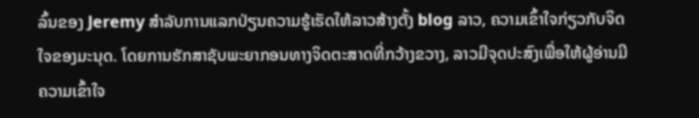ລົ້ນຂອງ Jeremy ສໍາລັບການແລກປ່ຽນຄວາມຮູ້ເຮັດໃຫ້ລາວສ້າງຕັ້ງ blog ລາວ, ຄວາມເຂົ້າໃຈກ່ຽວກັບຈິດໃຈຂອງມະນຸດ. ໂດຍການຮັກສາຊັບພະຍາກອນທາງຈິດຕະສາດທີ່ກວ້າງຂວາງ, ລາວມີຈຸດປະສົງເພື່ອໃຫ້ຜູ້ອ່ານມີຄວາມເຂົ້າໃຈ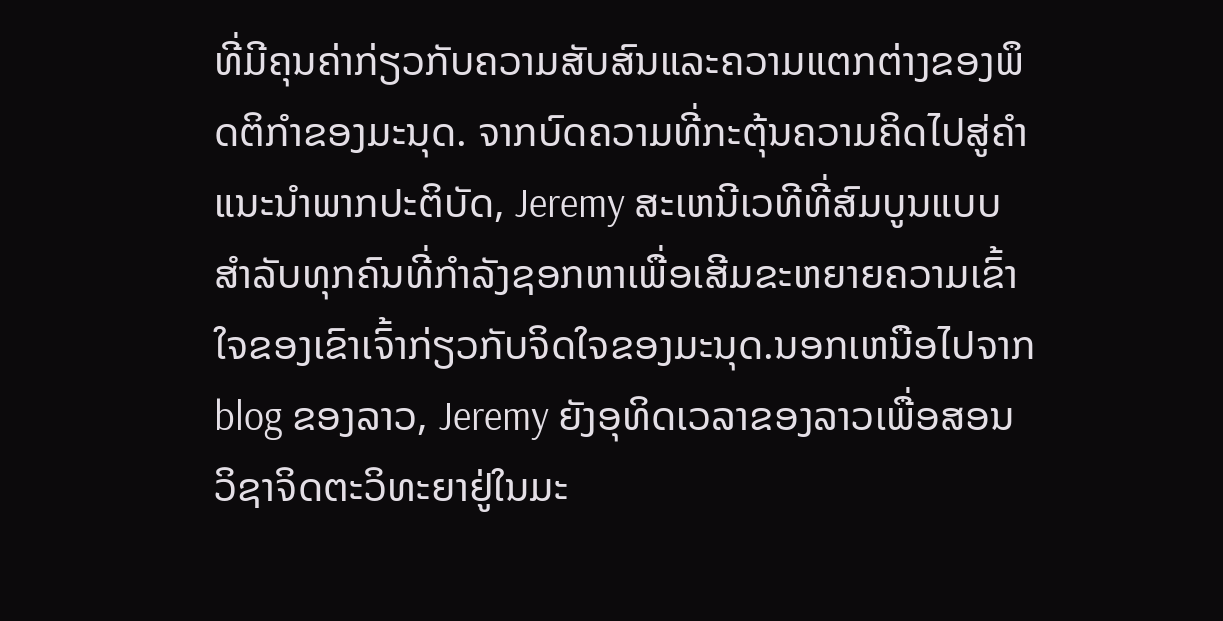ທີ່ມີຄຸນຄ່າກ່ຽວກັບຄວາມສັບສົນແລະຄວາມແຕກຕ່າງຂອງພຶດຕິກໍາຂອງມະນຸດ. ຈາກບົດຄວາມທີ່ກະຕຸ້ນຄວາມຄິດໄປສູ່ຄໍາແນະນໍາພາກປະຕິບັດ, Jeremy ສະເຫນີເວທີທີ່ສົມບູນແບບສໍາລັບທຸກຄົນທີ່ກໍາລັງຊອກຫາເພື່ອເສີມຂະຫຍາຍຄວາມເຂົ້າໃຈຂອງເຂົາເຈົ້າກ່ຽວກັບຈິດໃຈຂອງມະນຸດ.ນອກເຫນືອໄປຈາກ blog ຂອງລາວ, Jeremy ຍັງອຸທິດເວລາຂອງລາວເພື່ອສອນວິຊາຈິດຕະວິທະຍາຢູ່ໃນມະ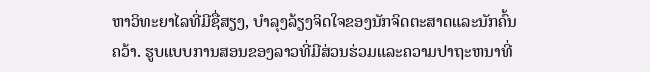ຫາວິທະຍາໄລທີ່ມີຊື່ສຽງ, ບໍາລຸງລ້ຽງຈິດໃຈຂອງນັກຈິດຕະສາດແລະນັກຄົ້ນຄວ້າ. ຮູບແບບການສອນຂອງລາວທີ່ມີສ່ວນຮ່ວມແລະຄວາມປາຖະຫນາທີ່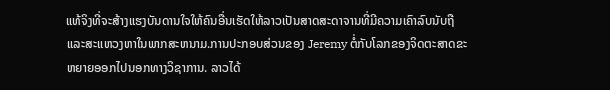ແທ້ຈິງທີ່ຈະສ້າງແຮງບັນດານໃຈໃຫ້ຄົນອື່ນເຮັດໃຫ້ລາວເປັນສາດສະດາຈານທີ່ມີຄວາມເຄົາລົບນັບຖືແລະສະແຫວງຫາໃນພາກສະຫນາມ.ການປະກອບສ່ວນຂອງ Jeremy ຕໍ່ກັບໂລກຂອງຈິດຕະສາດຂະຫຍາຍອອກໄປນອກທາງວິຊາການ. ລາວໄດ້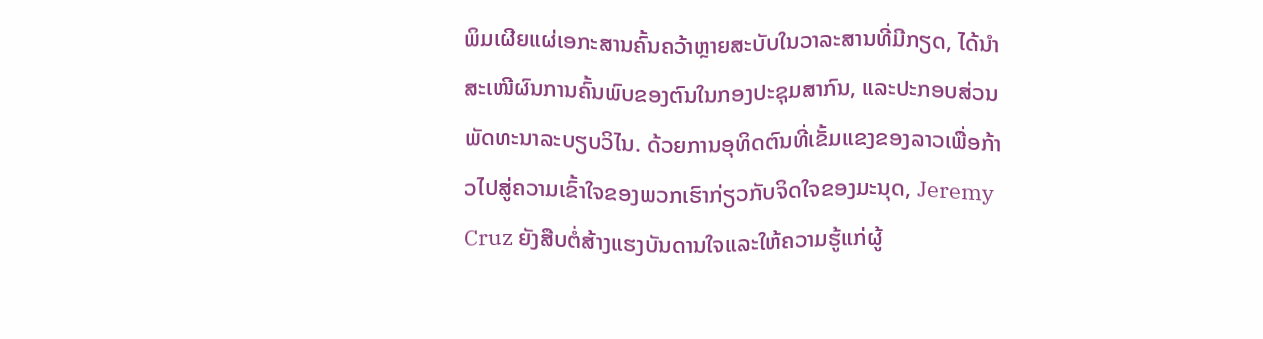ພິມເຜີຍແຜ່ເອກະສານຄົ້ນຄວ້າຫຼາຍສະບັບໃນວາລະສານທີ່ມີກຽດ, ໄດ້ນຳສະເໜີຜົນການຄົ້ນພົບຂອງຕົນໃນກອງປະຊຸມສາກົນ, ແລະປະກອບສ່ວນພັດທະນາລະບຽບວິໄນ. ດ້ວຍການອຸທິດຕົນທີ່ເຂັ້ມແຂງຂອງລາວເພື່ອກ້າວໄປສູ່ຄວາມເຂົ້າໃຈຂອງພວກເຮົາກ່ຽວກັບຈິດໃຈຂອງມະນຸດ, Jeremy Cruz ຍັງສືບຕໍ່ສ້າງແຮງບັນດານໃຈແລະໃຫ້ຄວາມຮູ້ແກ່ຜູ້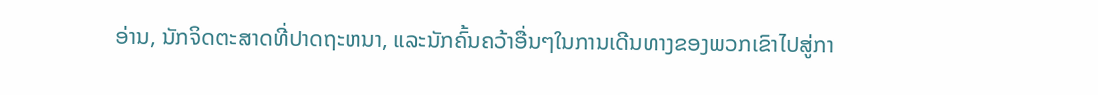ອ່ານ, ນັກຈິດຕະສາດທີ່ປາດຖະຫນາ, ແລະນັກຄົ້ນຄວ້າອື່ນໆໃນການເດີນທາງຂອງພວກເຂົາໄປສູ່ກາ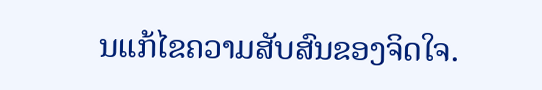ນແກ້ໄຂຄວາມສັບສົນຂອງຈິດໃຈ.